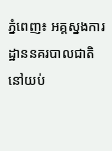ភ្នំពេញ៖ អគ្គស្នងការដ្ឋាននគរបាលជាតិ នៅយប់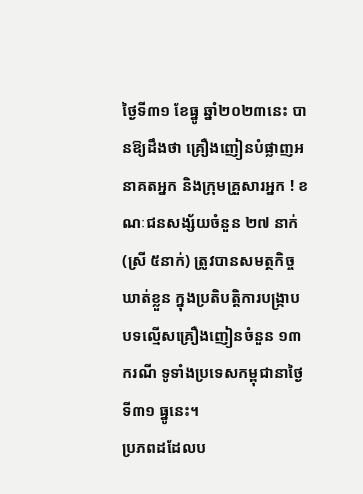ថ្ងៃទី៣១ ខែធ្នូ ឆ្នាំ២០២៣នេះ បានឱ្យដឹងថា គ្រឿងញៀនបំផ្លាញអនាគតអ្នក និងក្រុមគ្រួសារអ្នក ! ខណៈជនសង្ស័យចំនួន ២៧ នាក់(ស្រី ៥នាក់) ត្រូវបានសមត្ថកិច្ចឃាត់ខ្លួន ក្នុងប្រតិបត្តិការបង្ក្រាបបទល្មើសគ្រឿងញៀនចំនួន ១៣ករណី ទូទាំងប្រទេសកម្ពុជានាថ្ងៃទី៣១ ធ្នូនេះ។
ប្រភពដដែលប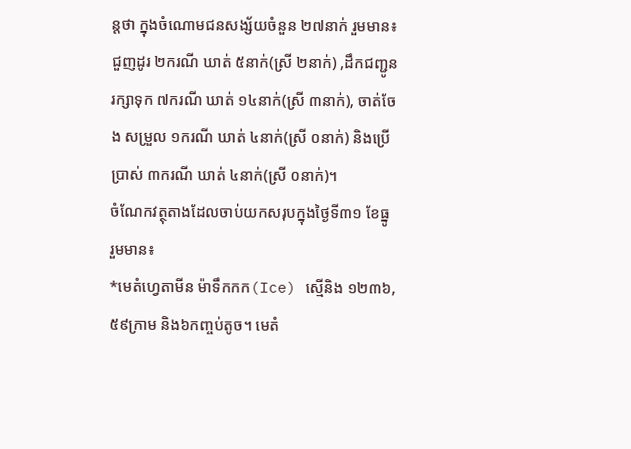ន្តថា ក្នុងចំណោមជនសង្ស័យចំនួន ២៧នាក់ រួមមាន៖ ជួញដូរ ២ករណី ឃាត់ ៥នាក់(ស្រី ២នាក់) ,ដឹកជញ្ជូន រក្សាទុក ៧ករណី ឃាត់ ១៤នាក់(ស្រី ៣នាក់), ចាត់ចែង សម្រួល ១ករណី ឃាត់ ៤នាក់(ស្រី ០នាក់) និងប្រើប្រាស់ ៣ករណី ឃាត់ ៤នាក់(ស្រី ០នាក់)។
ចំណែកវត្ថុតាងដែលចាប់យកសរុបក្នុងថ្ងៃទី៣១ ខែធ្នូ រួមមាន៖
*មេតំហ្វេតាមីន ម៉ាទឹកកក(Ice) ស្មេីនិង ១២៣៦,៥៩ក្រាម និង៦កញ្ចប់តូច។ មេតំ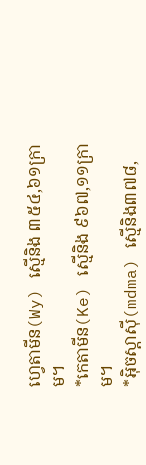ហ្វេតាមីន(Wy) ស្មេីនិង ៣៥៤,៦១ក្រាម។
*កេតាមីន(Ke) ស្មេីនិង ៩៦៧,១១ក្រាម។
*អុិចស្តាសុី(mdma) ស្មេីនិង៣៧៨,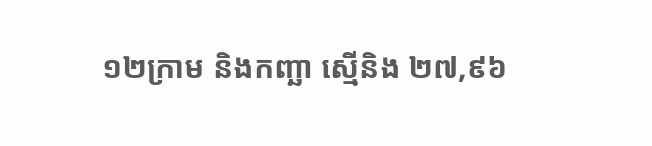១២ក្រាម និងកញ្ឆា ស្មេីនិង ២៧,៩៦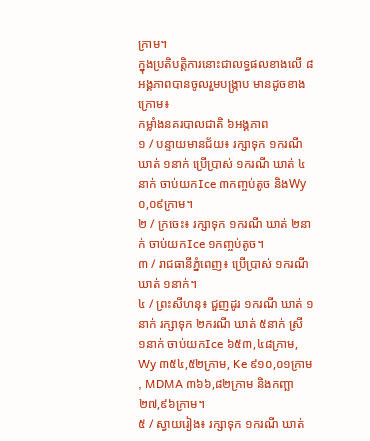ក្រាម។
ក្នុងប្រតិបត្តិការនោះជាលទ្ធផលខាងលើ ៨អង្គភាពបានចូលរួមបង្ក្រាប មានដូចខាងក្រោម៖
កម្លាំងនគរបាលជាតិ ៦អង្គភាព
១ / បន្ទាយមានជ័យ៖ រក្សាទុក ១ករណី ឃាត់ ១នាក់ ប្រើប្រាស់ ១ករណី ឃាត់ ៤នាក់ ចាប់យកIce ៣កញ្ចប់តូច និងWy ០,០៩ក្រាម។
២ / ក្រចេះ៖ រក្សាទុក ១ករណី ឃាត់ ២នាក់ ចាប់យកIce ១កញ្ចប់តូច។
៣ / រាជធានីភ្នំពេញ៖ ប្រើប្រាស់ ១ករណី ឃាត់ ១នាក់។
៤ / ព្រះសីហនុ៖ ជួញដូរ ១ករណី ឃាត់ ១នាក់ រក្សាទុក ២ករណី ឃាត់ ៥នាក់ ស្រី ១នាក់ ចាប់យកIce ៦៥៣,៤៨ក្រាម, Wy ៣៥៤,៥២ក្រាម, Ke ៩១០,០១ក្រាម , MDMA ៣៦៦,៨២ក្រាម និងកញ្ឆា ២៧,៩៦ក្រាម។
៥ / ស្វាយរៀង៖ រក្សាទុក ១ករណី ឃាត់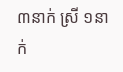៣នាក់ ស្រី ១នាក់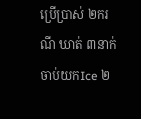ប្រើប្រាស់ ២ករណី ឃាត់ ៣នាក់ ចាប់យកIce ២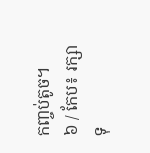កញ្ចប់តូច។
៦ / កែប៖ រក្សាទុ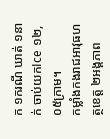ក ១ករណី ឃាត់ ១នាក់ ចាប់យកIce ១២,០៥ក្រាម។
កម្លាំងកងរាជអាវុធហត្ថខេត្ត ២អង្គភាព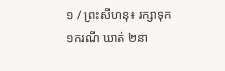១ / ព្រះសីហនុ៖ រក្សាទុក ១ករណី ឃាត់ ២នា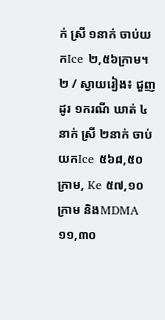ក់ ស្រី ១នាក់ ចាប់យកIce ២,៥៦ក្រាម។
២ / ស្វាយរៀង៖ ជួញដូរ ១ករណី ឃាត់ ៤នាក់ ស្រី ២នាក់ ចាប់យកIce ៥៦៨,៥០ក្រាម, Ke ៥៧,១០ក្រាម និងMDMA ១១,៣០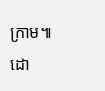ក្រាម៕
ដោ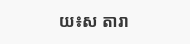យ៖ស តារា